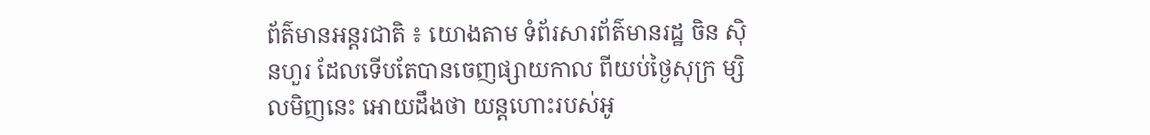ព័ត៌មានអន្តរជាតិ ៖ យោងតាម ទំព័រសារព័ត៌មានរដ្ឋ ចិន ស៊ិនហួរ ដែលទើបតែបានចេញផ្សាយកាល ពីយប់ថ្ងៃសុក្រ ម្សិលមិញនេះ អោយដឹងថា យន្ដហោះរបស់អូ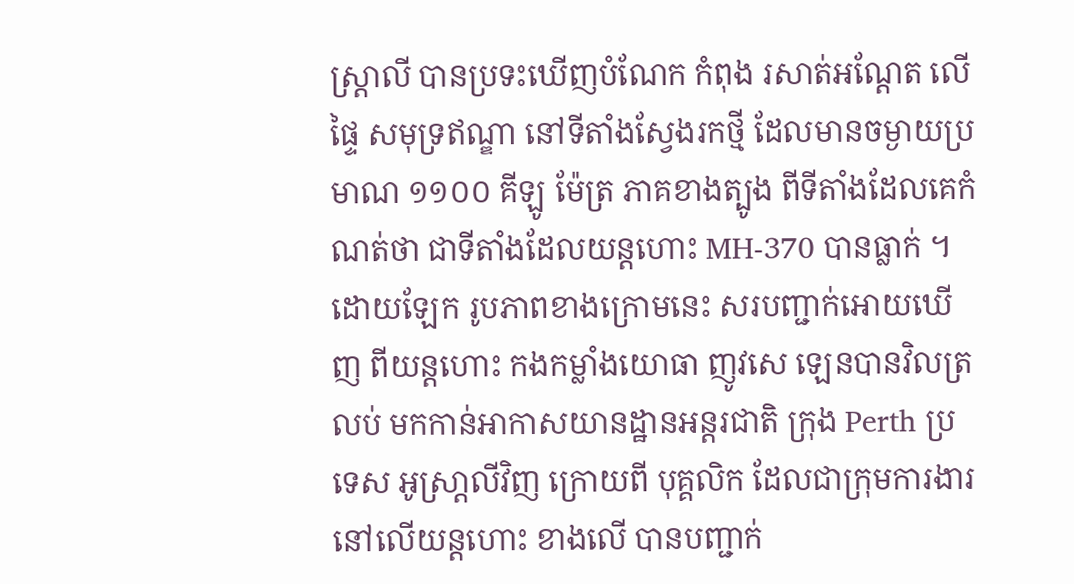ស្រ្ដាលី បានប្រទះឃើញបំណែក កំពុង រសាត់អណ្ដែត លើផ្ទៃ សមុទ្រឥណ្ឌា នៅទីតាំងស្វែងរកថ្មី ដែលមានចម្ងាយប្រមាណ ១១០០ គីឡូ ម៉ែត្រ ភាគខាងត្បូង ពីទីតាំងដែលគេកំណត់ថា ជាទីតាំងដែលយន្ដហោះ MH-370 បានធ្លាក់ ។
ដោយឡែក រូបភាពខាងក្រោមនេះ សរបញ្ជាក់អោយឃើញ ពីយន្តហោះ កងកម្លាំងយោធា ញូវសេ ឡេនបានវិលត្រលប់ មកកាន់អាកាសយានដ្ឋានអន្តរជាតិ ក្រុង Perth ប្រទេស អូស្រា្តលីវិញ ក្រោយពី បុគ្គលិក ដែលជាក្រុមការងារ នៅលើយន្តហោះ ខាងលើ បានបញ្ជាក់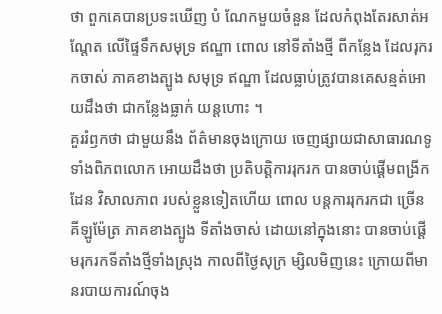ថា ពួកគេបានប្រទះឃើញ បំ ណែកមួយចំនួន ដែលកំពុងតែរសាត់អណ្តែត លើផ្ទៃទឹកសមុទ្រ ឥណ្ឌា ពោល នៅទីតាំងថ្មី ពីកន្លែង ដែលរុករកចាស់ ភាគខាងត្បូង សមុទ្រ ឥណ្ឌា ដែលធ្លាប់ត្រូវបានគេសន្មត់អោយដឹងថា ជាកន្លែងធ្លាក់ យន្តហោះ ។
គួររំឭកថា ជាមួយនឹង ព័ត៌មានចុងក្រោយ ចេញផ្សាយជាសាធារណទូទាំងពិភពលោក អោយដឹងថា ប្រតិបត្តិការរុករក បានចាប់ផ្តើមពង្រីកដែន វិសាលភាព របស់ខ្លួនទៀតហើយ ពោល បន្តការរុករកជា ច្រើនគីឡូម៉ែត្រ ភាគខាងត្បូង ទីតាំងចាស់ ដោយនៅក្នុងនោះ បានចាប់ផ្តើមរុករកទីតាំងថ្មីទាំងស្រុង កាលពីថ្ងៃសុក្រ ម្សិលមិញនេះ ក្រោយពីមានរបាយការណ៍ចុង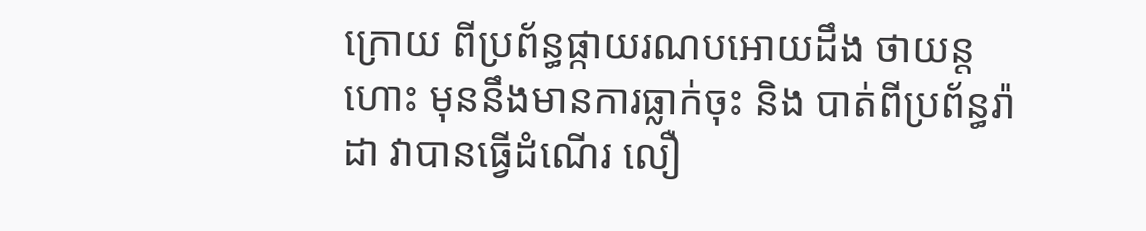ក្រោយ ពីប្រព័ន្ធផ្កាយរណបអោយដឹង ថាយន្តហោះ មុននឹងមានការធ្លាក់ចុះ និង បាត់ពីប្រព័ន្ធរ៉ាដា វាបានធ្វើដំណើរ លឿ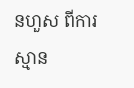នហួស ពីការស្មាន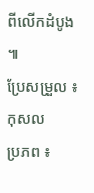ពីលើកដំបូង ៕
ប្រែសម្រួល ៖ កុសល
ប្រភព ៖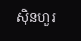ស៊ិនហួរ